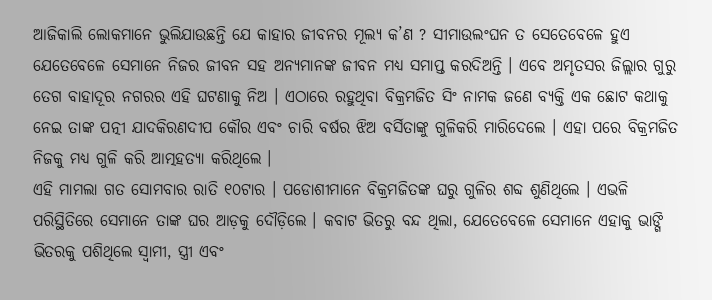ଆଜିକାଲି ଲୋକମାନେ ଭୁଲିଯାଉଛନ୍ତି ଯେ କାହାର ଜୀବନର ମୂଲ୍ୟ କ’ଣ ? ସୀମାଉଲଂଘନ ତ ସେତେବେଳେ ହୁଏ ଯେତେବେଳେ ସେମାନେ ନିଜର ଜୀବନ ସହ ଅନ୍ୟମାନଙ୍କ ଜୀବନ ମଧ୍ୟ ସମାପ୍ତ କରଦିଅନ୍ତି । ଏବେ ଅମୃତସର ଜିଲ୍ଲାର ଗୁରୁ ତେଗ ବାହାଦୂର ନଗରର ଏହି ଘଟଣାକୁ ନିଅ । ଏଠାରେ ରହୁଥିବା ବିକ୍ରମଜିତ ସିଂ ନାମକ ଜଣେ ବ୍ୟକ୍ତି ଏକ ଛୋଟ କଥାକୁ ନେଇ ତାଙ୍କ ପତ୍ନୀ ଯାଦକିରଣଦୀପ କୌର ଏବଂ ଚାରି ବର୍ଷର ଝିଅ ବର୍ସିତାଙ୍କୁ ଗୁଳିକରି ମାରିଦେଲେ । ଏହା ପରେ ବିକ୍ରମଜିତ ନିଜକୁ ମଧ୍ୟ ଗୁଳି କରି ଆତ୍ମହତ୍ୟା କରିଥିଲେ ।
ଏହି ମାମଲା ଗତ ସୋମବାର ରାତି ୧୦ଟାର । ପଡୋଶୀମାନେ ବିକ୍ରମଜିତଙ୍କ ଘରୁ ଗୁଳିର ଶବ୍ଦ ଶୁଣିଥିଲେ । ଏଭଳି ପରିସ୍ଥିତିରେ ସେମାନେ ତାଙ୍କ ଘର ଆଡ଼କୁ ଦୌଡ଼ିଲେ । କବାଟ ଭିତରୁ ବନ୍ଦ ଥିଲା, ଯେତେବେଳେ ସେମାନେ ଏହାକୁ ଭାଙ୍ଗି ଭିତରକୁ ପଶିଥିଲେ ସ୍ୱାମୀ, ସ୍ତ୍ରୀ ଏବଂ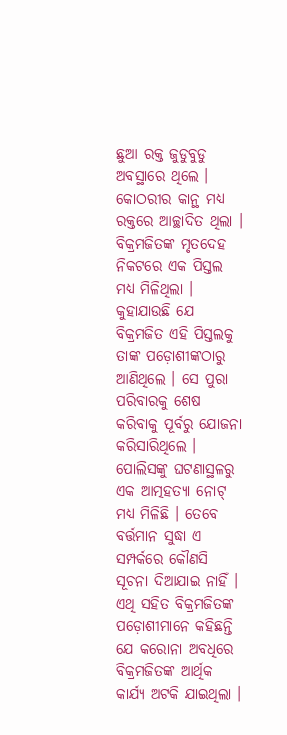ଛୁଆ ରକ୍ତ ଜୁଡୁବୁଡୁ ଅବସ୍ଥାରେ ଥିଲେ । କୋଠରୀର କାନ୍ଥ ମଧ୍ୟ ରକ୍ତରେ ଆଚ୍ଛାଦିତ ଥିଲା । ବିକ୍ରମଜିତଙ୍କ ମୃତଦେହ ନିକଟରେ ଏକ ପିସ୍ତଲ ମଧ୍ୟ ମିଳିଥିଲା ।
କୁହାଯାଉଛି ଯେ ବିକ୍ରମଜିତ ଏହି ପିସ୍ତଲକୁ ତାଙ୍କ ପଡ଼ୋଶୀଙ୍କଠାରୁ ଆଣିଥିଲେ । ସେ ପୁରା ପରିବାରକୁ ଶେଷ କରିବାକୁ ପୂର୍ବରୁ ଯୋଜନା କରିସାରିଥିଲେ । ପୋଲିସଙ୍କୁ ଘଟଣାସ୍ଥଳରୁ ଏକ ଆତ୍ମହତ୍ୟା ନୋଟ୍ ମଧ୍ୟ ମିଳିଛି । ତେବେ ବର୍ତ୍ତମାନ ସୁଦ୍ଧା ଏ ସମ୍ପର୍କରେ କୌଣସି ସୂଚନା ଦିଆଯାଇ ନାହିଁ । ଏଥି ସହିତ ବିକ୍ରମଜିତଙ୍କ ପଡ଼ୋଶୀମାନେ କହିଛନ୍ତି ଯେ କରୋନା ଅବଧିରେ ବିକ୍ରମଜିତଙ୍କ ଆର୍ଥିକ କାର୍ଯ୍ୟ ଅଟକି ଯାଇଥିଲା ।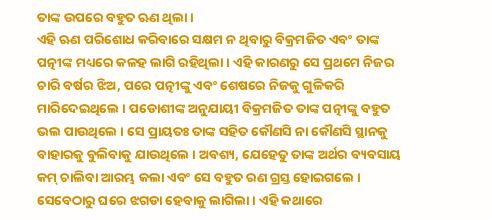ତାଙ୍କ ଉପରେ ବହୁତ ଋଣ ଥିଲା ।
ଏହି ଋଣ ପରିଶୋଧ କରିବାରେ ସକ୍ଷମ ନ ଥିବାରୁ ବିକ୍ରମଜିତ ଏବଂ ତାଙ୍କ ପତ୍ନୀଙ୍କ ମଧ୍ୟରେ କଳହ ଲାଗି ରହିଥିଲା । ଏହି କାରଣରୁ ସେ ପ୍ରଥମେ ନିଜର ଚାରି ବର୍ଷର ଝିଅ, ପରେ ପତ୍ନୀଙ୍କୁ ଏବଂ ଶେଷରେ ନିଜକୁ ଗୁଳିକରି ମାରିଦେଇଥିଲେ । ପଡୋଶୀଙ୍କ ଅନୁଯାୟୀ ବିକ୍ରମଜିତ ତାଙ୍କ ପତ୍ନୀଙ୍କୁ ବହୁତ ଭଲ ପାଉଥିଲେ । ସେ ପ୍ରାୟତଃ ତାଙ୍କ ସହିତ କୌଣସି ନା କୌଣସି ସ୍ଥାନକୁ ବାହାରକୁ ବୁଲିବାକୁ ଯାଉଥିଲେ । ଅବଶ୍ୟ, ଯେହେତୁ ତାଙ୍କ ଅର୍ଥର ବ୍ୟବସାୟ କମ୍ ଚାଲିବା ଆରମ୍ଭ କଲା ଏବଂ ସେ ବହୁତ ରଣ ଗ୍ରସ୍ତ ହୋଇଗଲେ । ସେବେଠାରୁ ଘରେ ଝଗଡା ହେବାକୁ ଲାଗିଲା । ଏହି କଥାରେ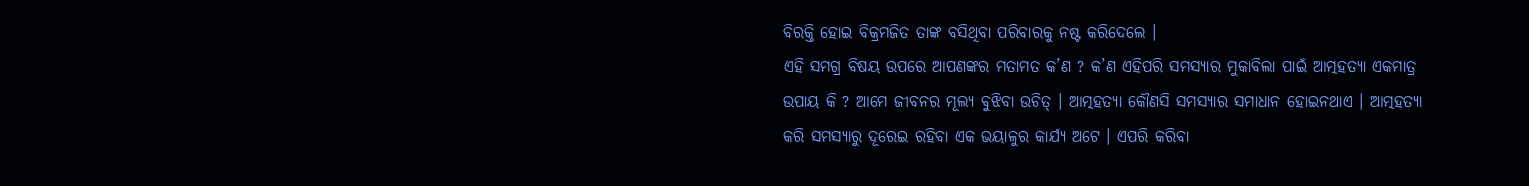ବିରକ୍ତି ହୋଇ ବିକ୍ରମଜିତ ତାଙ୍କ ବସିଥିବା ପରିବାରକୁ ନଷ୍ଟ କରିଦେଲେ ।
ଏହି ସମଗ୍ର ବିଷୟ ଉପରେ ଆପଣଙ୍କର ମତାମତ କ’ଣ ? କ’ଣ ଏହିପରି ସମସ୍ୟାର ମୁକାବିଲା ପାଇଁ ଆତ୍ମହତ୍ୟା ଏକମାତ୍ର ଉପାୟ କି ? ଆମେ ଜୀବନର ମୂଲ୍ୟ ବୁଝିବା ଉଚିତ୍ । ଆତ୍ମହତ୍ୟା କୌଣସି ସମସ୍ୟାର ସମାଧାନ ହୋଇନଥାଏ । ଆତ୍ମହତ୍ୟା କରି ସମସ୍ୟାରୁ ଦୂରେଇ ରହିବା ଏକ ଭୟାଳୁର କାର୍ଯ୍ୟ ଅଟେ । ଏପରି କରିବା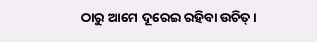ଠାରୁ ଆମେ ଦୂରେଇ ରହିବା ଉଚିତ୍ ।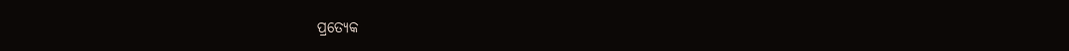ପ୍ରତ୍ୟେକ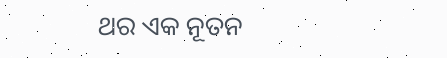ଥର ଏକ ନୂତନ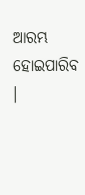ଆରମ୍ଭ ହୋଇପାରିବ ।